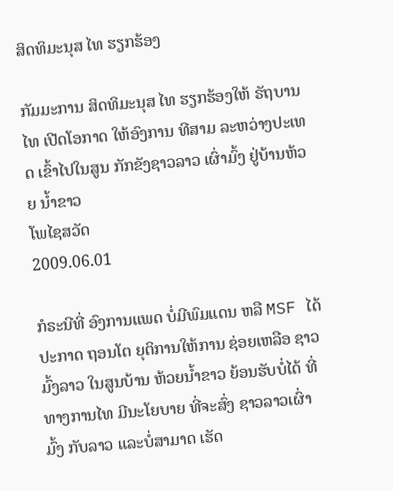ສິດທິມະນຸສ ໄທ ຮຽກຮ້ອງ

ກັມມະການ ສິດທິມະນຸສ ໄທ ຮຽກຮ້ອງໃຫ້ ຣັຖບານໄທ ເປີດໂອກາດ ໃຫ້ອົງການ ທີສາມ ລະຫວ່າງປະເທດ ເຂົ້າໄປໃນສູນ ກັກຂັງຊາວລາວ ເຜົ່າມົ້ງ ຢູ່ບ້ານຫ້ວຍ ນ້ຳຂາວ
ໂພໄຊສວັດ
2009.06.01

ກໍຣະນີທີ່ ອົງການແພດ ບໍ່ມີພົມແດນ ຫລື MSF ໄດ້ປະກາດ ຖອນໂຕ ຍຸຕິການໃຫ້ການ ຊ່ອຍເຫລືອ ຊາວມົ້ງລາວ ໃນສູນບ້ານ ຫ້ວຍນ້ຳຂາວ ຍ້ອນຮັບບໍ່ໄດ້ ທີ່ທາງການໄທ ມີນະໂຍບາຍ ທີ່ຈະສົ່ງ ຊາວລາວເຜົ່າມົ້ງ ກັບລາວ ແລະບໍ່ສາມາດ ເຮັດ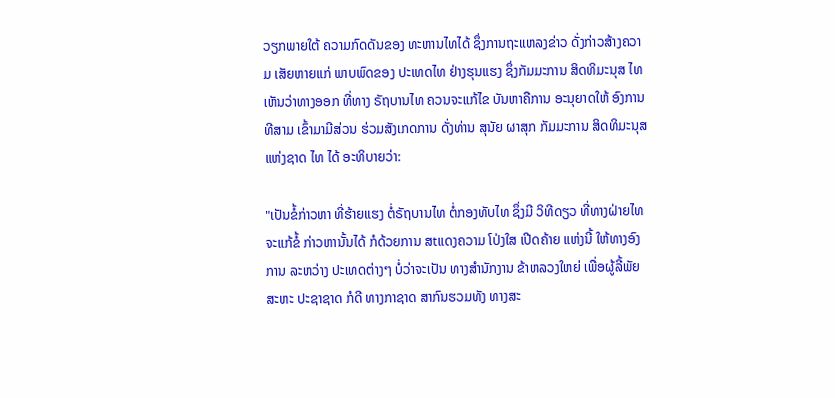ວຽກພາຍໃຕ້ ຄວາມກົດດັນຂອງ ທະຫານໄທໄດ້ ຊຶ່ງການຖະແຫລງຂ່າວ ດັ່ງກ່າວສ້າງຄວາມ ເສັຍຫາຍແກ່ ພາບພົດຂອງ ປະເທດໄທ ຢ່າງຮຸນແຮງ ຊຶ່ງກັມມະການ ສິດທິມະນຸສ ໄທ ເຫັນວ່າທາງອອກ ທີ່ທາງ ຣັຖບານໄທ ຄວນຈະແກ້ໄຂ ບັນຫາຄືການ ອະນຸຍາດໃຫ້ ອົງການທີສາມ ເຂົ້າມາມີສ່ວນ ຮ່ວມສັງເກດການ ດັ່ງທ່ານ ສຸນັຍ ຜາສຸກ ກັມມະການ ສິດທິມະນຸສ ແຫ່ງຊາດ ໄທ ໄດ້ ອະທິບາຍວ່າ:

"ເປັນຂໍ້ກ່າວຫາ ທີ່ຮ້າຍແຮງ ຕໍ່ຣັຖບານໄທ ຕໍ່ກອງທັບໄທ ຊຶ່ງມີ ວິທີດຽວ ທີ່ທາງຝ່າຍໄທ ຈະແກ້ຂໍ້ ກ່າວຫານັ້ນໄດ້ ກໍດ້ວຍການ ສtແດງຄວາມ ໂປ່ງໃສ ເປີດຄ້າຍ ແຫ່ງນີ້ ໃຫ້ທາງອົງການ ລະຫວ່າງ ປະເທດຕ່າງໆ ບໍ່ວ່າຈະເປັນ ທາງສຳນັກງານ ຂ້າຫລວງໃຫຍ່ ເພື່ອຜູ້ລີ້ພັຍ ສະຫະ ປະຊາຊາດ ກໍດີ ທາງກາຊາດ ສາກົນຮວມທັງ ທາງສະ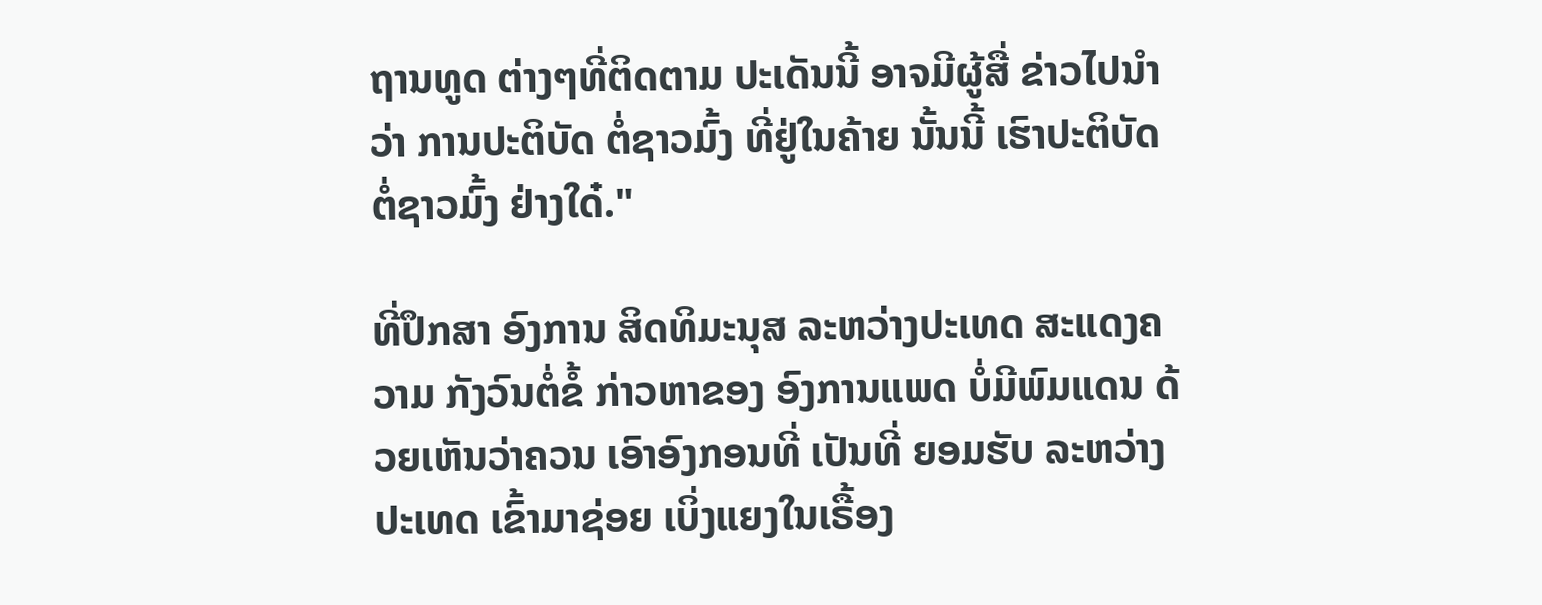ຖານທູດ ຕ່າງໆທີ່ຕິດຕາມ ປະເດັນນີ້ ອາຈມີຜູ້ສື່ ຂ່າວໄປນຳວ່າ ການປະຕິບັດ ຕໍ່ຊາວມົ້ງ ທີ່ຢູ່ໃນຄ້າຍ ນັ້ນນີ້ ເຮົາປະຕິບັດ ຕໍ່ຊາວມົ້ງ ຢ່າງໃດ໋."

ທີ່ປຶກສາ ອົງການ ສິດທິມະນຸສ ລະຫວ່າງປະເທດ ສະແດງຄວາມ ກັງວົນຕໍ່ຂໍ້ ກ່າວຫາຂອງ ອົງການແພດ ບໍ່ມີພົມແດນ ດ້ວຍເຫັນວ່າຄວນ ເອົາອົງກອນທີ່ ເປັນທີ່ ຍອມຮັບ ລະຫວ່າງປະເທດ ເຂົ້າມາຊ່ອຍ ເບິ່ງແຍງໃນເຣື້ອງ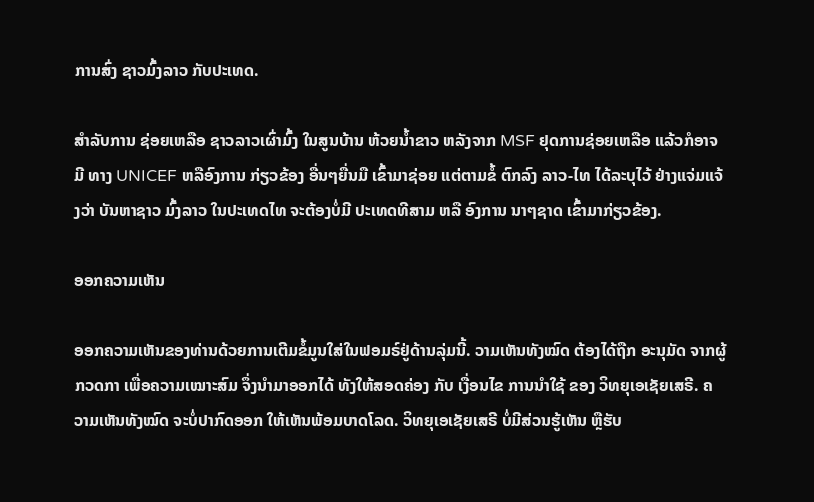ການສົ່ງ ຊາວມົ້ງລາວ ກັບປະເທດ.

ສຳລັບການ ຊ່ອຍເຫລືອ ຊາວລາວເຜົ່າມົ້ງ ໃນສູນບ້ານ ຫ້ວຍນ້ຳຂາວ ຫລັງຈາກ MSF ຢຸດການຊ່ອຍເຫລືອ ແລ້ວກໍອາຈມີ ທາງ UNICEF ຫລືອົງການ ກ່ຽວຂ້ອງ ອື່ນໆຍື່ນມື ເຂົ້າມາຊ່ອຍ ແຕ່ຕາມຂໍ້ ຕົກລົງ ລາວ-ໄທ ໄດ້ລະບຸໄວ້ ຢ່າງແຈ່ມແຈ້ງວ່າ ບັນຫາຊາວ ມົ້ງລາວ ໃນປະເທດໄທ ຈະຕ້ອງບໍ່ມີ ປະເທດທີສາມ ຫລື ອົງການ ນາໆຊາດ ເຂົ້າມາກ່ຽວຂ້ອງ.

ອອກຄວາມເຫັນ

ອອກຄວາມເຫັນຂອງທ່ານດ້ວຍການເຕີມຂໍ້ມູນໃສ່ໃນຟອມຣ໌ຢູ່ດ້ານລຸ່ມນີ້. ວາມເຫັນທັງໝົດ ຕ້ອງໄດ້ຖືກ ອະນຸມັດ ຈາກຜູ້ ກວດກາ ເພື່ອຄວາມເໝາະສົມ ຈຶ່ງນໍາມາອອກໄດ້ ທັງໃຫ້ສອດຄ່ອງ ກັບ ເງື່ອນໄຂ ການນຳໃຊ້ ຂອງ ວິທຍຸເອເຊັຍເສຣີ. ຄວາມເຫັນທັງໝົດ ຈະບໍ່ປາກົດອອກ ໃຫ້ເຫັນພ້ອມບາດໂລດ. ວິທຍຸເອເຊັຍເສຣີ ບໍ່ມີສ່ວນຮູ້ເຫັນ ຫຼືຮັບ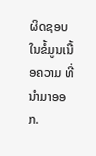ຜິດຊອບ ໃນຂໍ້ມູນເນື້ອຄວາມ ທີ່ນໍາມາອອກ.